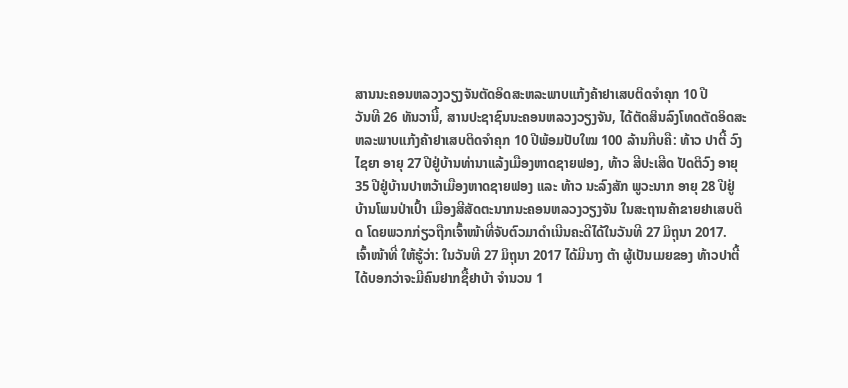ສານນະຄອນຫລວງວຽງຈັນຕັດອິດສະຫລະພາບແກ້ງຄ້າຢາເສບຕິດຈຳຄຸກ 10 ປີ
ວັນທີ 26 ທັນວານີ້, ສານປະຊາຊົນນະຄອນຫລວງວຽງຈັນ, ໄດ້ຕັດສິນລົງໂທດຕັດອິດສະຫລະພາບແກ້ງຄ້າຢາເສບຕິດຈຳຄຸກ 10 ປີພ້ອມປັບໃໝ 100 ລ້ານກີບຄື: ທ້າວ ປາຕີ້ ວົງໄຊຍາ ອາຍຸ 27 ປີຢູ່ບ້ານທ່ານາແລ້ງເມືອງຫາດຊາຍຟອງ, ທ້າວ ສີປະເສີດ ປັດຕິວົງ ອາຍຸ 35 ປີຢູ່ບ້ານປາຫວ້າເມືອງຫາດຊາຍຟອງ ແລະ ທ້າວ ນະລົງສັກ ພູວະນາກ ອາຍຸ 28 ປີຢູ່ບ້ານໂພນປ່າເປົ້າ ເມືອງສີສັດຕະນາກນະຄອນຫລວງວຽງຈັນ ໃນສະຖານຄ້າຂາຍຢາເສບຕິດ ໂດຍພວກກ່ຽວຖືກເຈົ້າໜ້າທີ່ຈັບຕົວມາດຳເນີນຄະດີໄດ້ໃນວັນທີ 27 ມິຖຸນາ 2017.
ເຈົ້າໜ້າທີ່ ໃຫ້ຮູ້ວ່າ: ໃນວັນທີ 27 ມິຖຸນາ 2017 ໄດ້ມີນາງ ຕ້າ ຜູ້ເປັນເມຍຂອງ ທ້າວປາຕີ້ ໄດ້ບອກວ່າຈະມີຄົນຢາກຊື້ຢາບ້າ ຈຳນວນ 1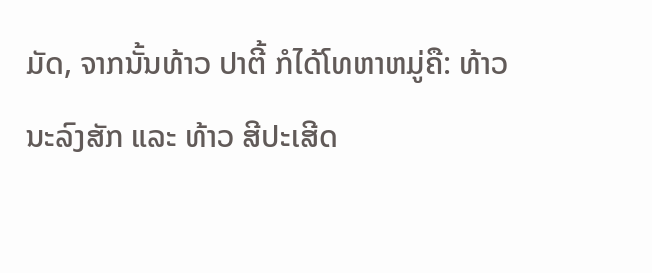ມັດ, ຈາກນັ້ນທ້າວ ປາຕີ້ ກໍໄດ້ໂທຫາຫມູ່ຄື: ທ້າວ ນະລົງສັກ ແລະ ທ້າວ ສີປະເສີດ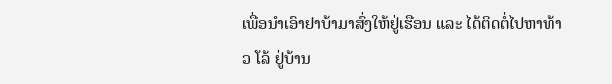ເພື່ອນຳເອົາຢາບ້າມາສົ່ງໃຫ້ຢູ່ເຮືອນ ແລະ ໄດ້ຕິດຕໍ່ໄປຫາທ້າວ ໂລ້ ຢູ່ບ້ານ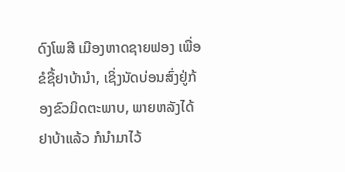ດົງໂພສີ ເມືອງຫາດຊາຍຟອງ ເພື່ອຂໍຊື້ຢາບ້ານຳ, ເຊິ່ງນັດບ່ອນສົ່ງຢູ່ກ້ອງຂົວມິດຕະພາບ, ພາຍຫລັງໄດ້ຢາບ້າແລ້ວ ກໍນຳມາໄວ້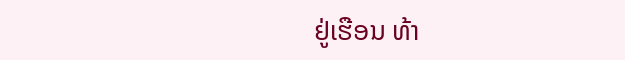ຢູ່ເຮືອນ ທ້າ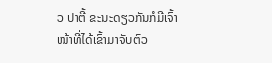ວ ປາຕີ້ ຂະນະດຽວກັນກໍມີເຈົ້າໜ້າທີ່ໄດ້ເຂົ້າມາຈັບຕົວ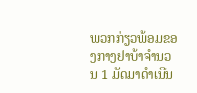ພວກກ່ຽວພ້ອມຂອງກາງຢາບ້າຈຳນວນ 1 ມັດມາດຳເນີນ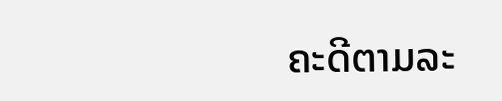ຄະດີຕາມລະ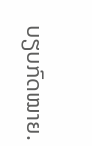ບຽບກົດໝາຍ.